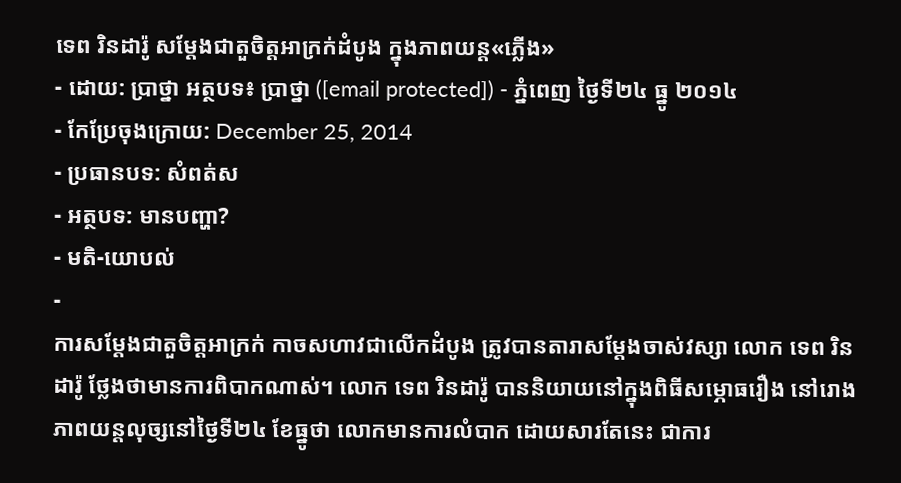ទេព រិនដារ៉ូ សម្តែងជាតួចិត្តអាក្រក់ដំបូង ក្នុងភាពយន្ដ«ភ្លើង»
- ដោយ: ប្រាថ្នា អត្ថបទ៖ ប្រាថ្នា ([email protected]) - ភ្នំពេញ ថ្ងៃទី២៤ ធ្នូ ២០១៤
- កែប្រែចុងក្រោយ: December 25, 2014
- ប្រធានបទ: សំពត់ស
- អត្ថបទ: មានបញ្ហា?
- មតិ-យោបល់
-
ការសម្តែងជាតួចិត្តអាក្រក់ កាចសហាវជាលើកដំបូង ត្រូវបានតារាសម្តែងចាស់វស្សា លោក ទេព រិនដារ៉ូ ថ្លែងថាមានការពិបាកណាស់។ លោក ទេព រិនដារ៉ូ បាននិយាយនៅក្នុងពិធីសម្ភោធរឿង នៅរោងភាពយន្តលុច្សនៅថ្ងៃទី២៤ ខែធ្នូថា លោកមានការលំបាក ដោយសារតែនេះ ជាការ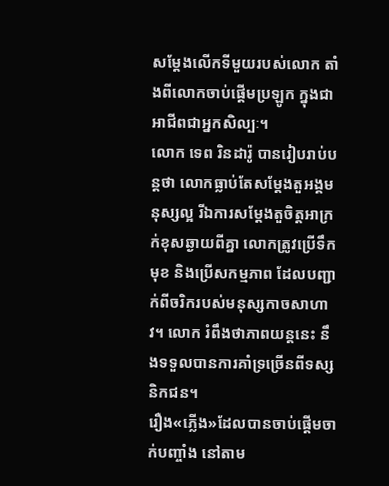សម្តែងលើកទីមួយរបស់លោក តាំងពីលោកចាប់ផ្តើមប្រឡូក ក្នុងជាអាជីពជាអ្នកសិល្បៈ។
លោក ទេព រិនដារ៉ូ បានរៀបរាប់បន្តថា លោកធ្លាប់តែសម្តែងតួអង្គមនុស្សល្អ រីឯការសម្តែងតួចិត្តអាក្រក់ខុសឆ្ងាយពីគ្នា លោកត្រូវប្រើទឹកមុខ និងប្រើសកម្មភាព ដែលបញ្ជាក់ពីចរិករបស់មនុស្សកាចសាហាវ។ លោក រំពឹងថាភាពយន្តនេះ នឹងទទួលបានការគាំទ្រច្រើនពីទស្សនិកជន។
រឿង«ភ្លើង»ដែលបានចាប់ផ្តើមចាក់បញ្ចាំង នៅតាម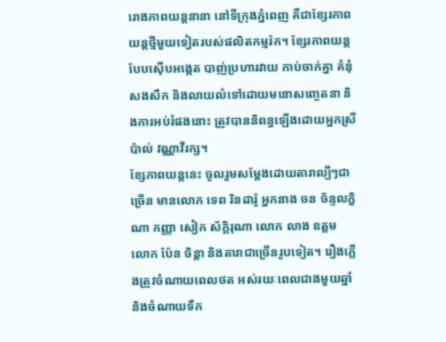រោងភាពយន្តនានា នៅទីក្រុងភ្នំពេញ គឺជាខ្សែរភាពយន្តថ្មីមួយទៀតរបស់ផលិតកម្មរ៉ក។ ខ្សែរភាពយន្តបែបស៊ើបអង្កេត បាញ់ប្រហារវាយ កាប់ចាក់គ្នា គំនុំសងសឹក និងលាយលំទៅដោយមនោសញ្ចេតនា និងការអប់រំផងនោះ ត្រូវបាននិពន្ធឡើងដោយអ្នកស្រី ប៉ាល់ វណ្ណាវីរក្ស។
ខ្សែភាពយន្តនេះ ចូលរួមសម្ដែងដោយតារាល្បីៗជាច្រើន មានលោក ទេព រិនដារ៉ូ អ្នកនាង ចន ច័ន្ទលក្ខិណា កញ្ញា សៀក ស័ក្ដិរុណា លោក លាង ឧត្តម លោក ប៉ែន ចិន្ដា និងតារាជាច្រើនរូបទៀត។ រឿងភ្លើងត្រូវចំណាយពេលថត អស់រយៈពេលជាងមួយឆ្នាំ និងចំណាយទឹក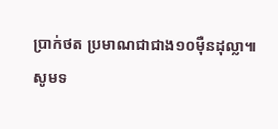ប្រាក់ថត ប្រមាណជាជាង១០ម៉ឺនដុល្លា៕
សូមទ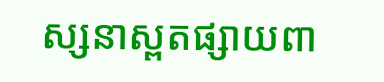ស្សនាស្ពតផ្សាយពា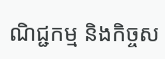ណិជ្ជកម្ម និងកិច្ចស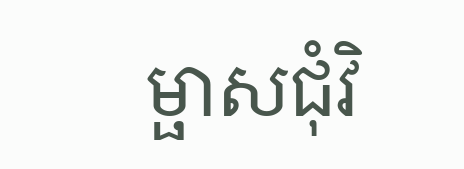ម្ផាសជុំវិ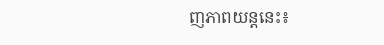ញភាពយន្ដនេះ៖